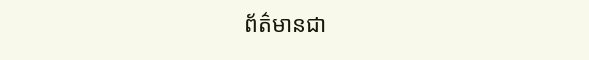ព័ត៌មានជា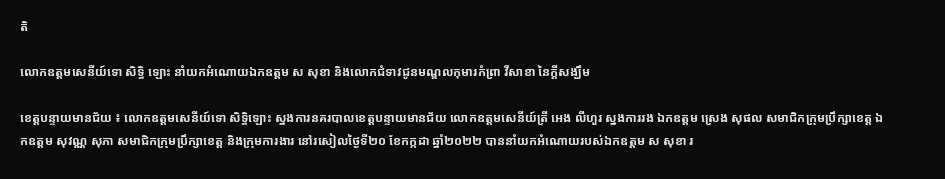តិ

លោកឧត្តមសេនីយ៍ទោ សិទ្ធិ ឡោះ នាំយកអំណោយឯកឧត្តម ស សុខា និងលោកជំទាវជូនមណ្ឌលកុមារកំព្រា វីសាខា នៃក្តីសង្ឃឹម

ខេត្តបន្ទាយមានជ័យ ៖ លោកឧត្តមសេនីយ៍ទោ សិទ្ធិឡោះ ស្នងការនគរបាលខេត្តបន្ទាយមានជ័យ លោកឧត្តមសេនីយ៍ត្រី អេង លីហួរ ស្នងការរង ឯកឧត្តម ស្រេង សុផល សមាជិកក្រុមប្រឹក្សាខេត្ត ឯកឧត្តម សុវណ្ណ សុភា សមាជិកក្រុមប្រឹក្សាខេត្ត និងក្រុមការងារ នៅរសៀលថ្ងៃទី២០ ខែកក្កដា ឆ្នាំ២០២២ បាននាំយកអំណោយរបស់ឯកឧត្តម ស សុខា រ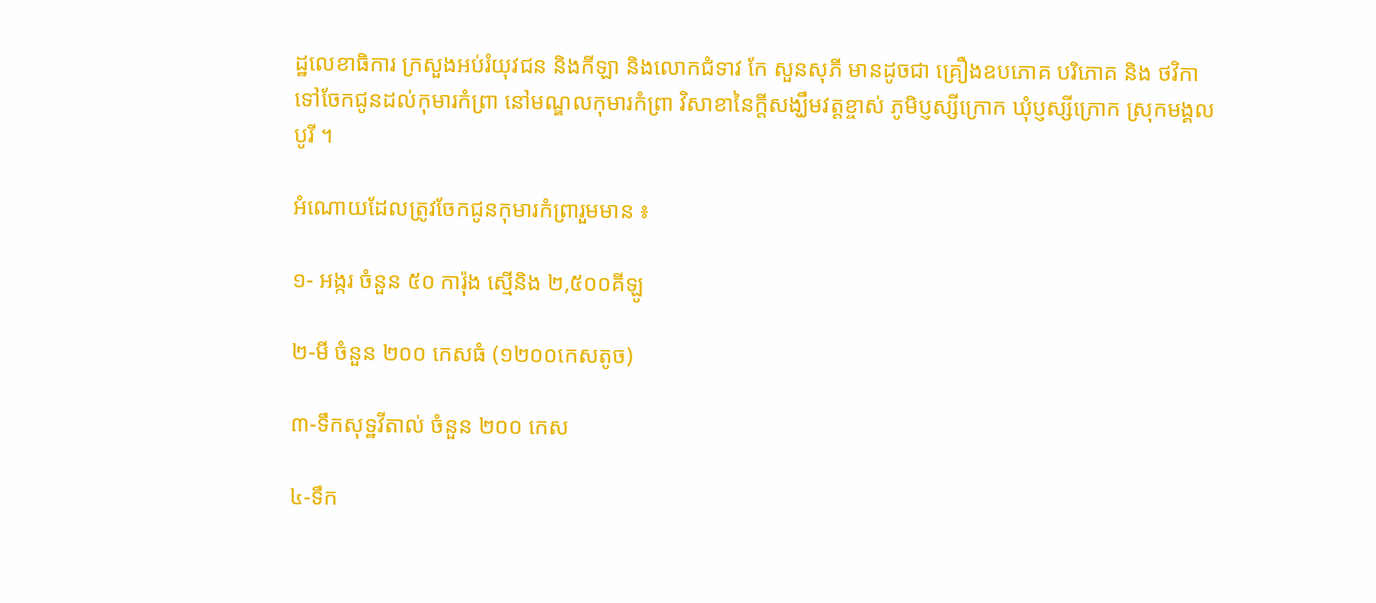ដ្ឋលេខាធិការ ក្រសួងអប់រំយុវជន និងកីឡា និងលោកជំទាវ កែ សួនសុភី មានដូចជា គ្រឿងឧបភោគ បរិភោគ និង ថវិកា ទៅចែកជូនដល់កុមារកំព្រា នៅមណ្ឌលកុមារកំព្រា វិសាខានៃក្តីសង្ឃឹមវត្តខ្ចាស់ ភូមិប្ញស្សីក្រោក ឃុំប្ញស្សីក្រោក ស្រុកមង្គលបូរី ។

អំណោយដែលត្រូវចែកជូនកុមារកំព្រារួមមាន ៖

១- អង្ករ ចំនួន ៥០ ការ៉ុង ស្មើនិង ២,៥០០គីឡូ

២-មី ចំនួន ២០០ កេសធំ (១២០០កេសតូច)

៣-ទឹកសុទ្ឋវីតាល់ ចំនួន ២០០ កេស

៤-ទឹក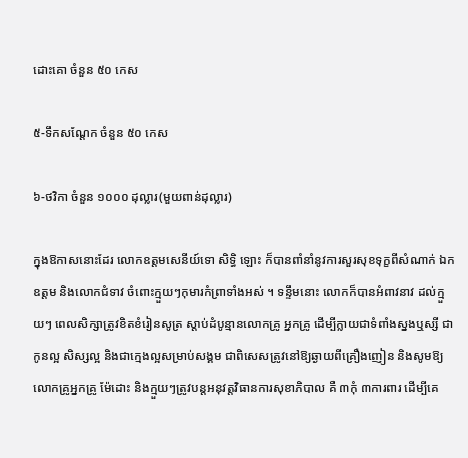ដោះគោ ចំនួន ៥០ កេស

៥-ទឹកសណ្តែក ចំនួន ៥០ កេស

៦-ថវិកា ចំនួន ១០០០ ដុល្លារ(មួយពាន់ដុល្លារ)

ក្នុងឱកាសនោះដែរ លោកឧត្តមសេនីយ៍ទោ សិទ្ធិ ឡោះ ក៏បានពាំនាំនូវការសួរសុខទុក្ខពីសំណាក់ ឯកឧត្តម និងលោកជំទាវ ចំពោះក្មួយៗកុមារកំព្រាទាំងអស់ ។ ទន្ទឹមនោះ លោកក៏បានអំពាវនាវ ដល់ក្មួយៗ ពេលសិក្សាត្រូវខិតខំរៀនសូត្រ ស្តាប់ដំបូន្មានលោកគ្រូ អ្នកគ្រូ ដើម្បីក្លាយជាទំពាំងស្នងឬស្សី ជាកូនល្អ សិស្សល្អ និងជាក្មេងល្អសម្រាប់សង្គម ជាពិសេសត្រូវនៅឱ្យឆ្ងាយពីគ្រឿងញៀន និងសូមឱ្យលោកគ្រូអ្នកគ្រូ ម៉ែដោះ និងក្មួយៗត្រូវបន្តអនុវត្តវិធានការសុខាភិបាល គឺ ៣កុំ ៣ការពារ ដើម្បីគេ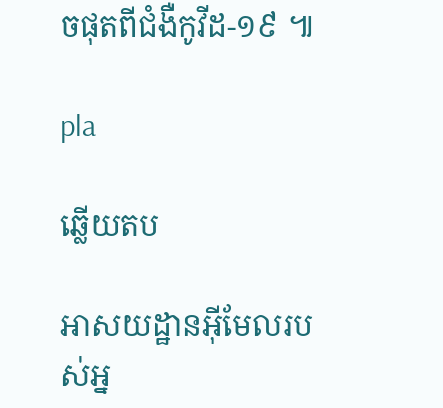ចផុតពីជំងឺកូវីដ-១៩ ៕

pla

ឆ្លើយតប

អាសយដ្ឋានអ៊ីមែលរបស់អ្ន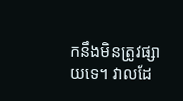កនឹងមិនត្រូវផ្សាយទេ។ វាលដែ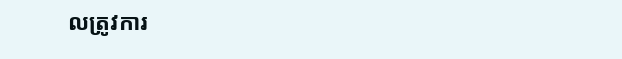លត្រូវការ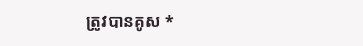ត្រូវបានគូស *